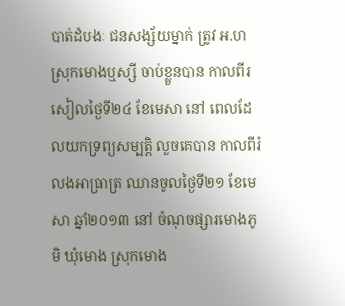បាត់ដំបងៈ ជនសង្ស័យម្នាក់ ត្រូវ អ.ហ ស្រុកមោងឬស្សី ចាប់ខ្លួនបាន កាលពីរសៀលថ្ងៃទី២៤ ខែមេសា នៅ ពេលដែលយកទ្រព្យសម្បត្តិ លួចគេបាន កាលពីរំលងអាធ្រាត្រ ឈានចូលថ្ងៃទី២១ ខែមេសា ឆ្នាំ២០១៣ នៅ ចំណុចផ្សារមោងភូមិ ឃុំមោង ស្រុកមោង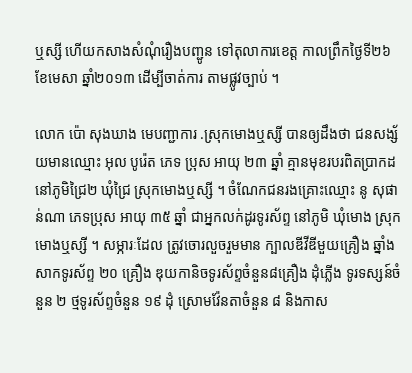ឬស្សី ហើយកសាងសំណុំរឿងបញ្ជូន ទៅតុលាការខេត្ត កាលព្រឹកថ្ងៃទី២៦ ខែមេសា ឆ្នាំ២០១៣ ដើម្បីចាត់ការ តាមផ្លូវច្បាប់ ។

លោក ប៉ោ សុងឃាង មេបញ្ជាការ .ស្រុកមោងឬស្សី បានឲ្យដឹងថា ជនសង្ស័យមានឈ្មោះ អុល បូរ៉េត ភេទ ប្រុស អាយុ ២៣ ឆ្នាំ គ្មានមុខរបរពិតប្រាកដ នៅភូមិជ្រៃ២ ឃុំជ្រៃ ស្រុកមោងឬស្សី ។ ចំណែកជនរងគ្រោះឈ្មោះ នូ សុផាន់ណា ភេទប្រុស អាយុ ៣៥ ឆ្នាំ ជាអ្នកលក់ដូរទូរស័ព្ទ នៅភូមិ ឃុំមោង ស្រុកមោងឬស្សី ។ សម្ភារៈដែល ត្រូវចោរលួចរួមមាន ក្បាលឌីវីឌីមួយគ្រឿង ឆ្នាំងសាកទូរស័ព្ទ ២០ គ្រឿង ឌុយកានិចទូរស័ព្ទចំនួន៨គ្រឿង ដុំភ្លើង ទូរទស្សន៍ចំនួន ២ ថ្មទូរស័ព្ទចំនួន ១៩ ដុំ ស្រោមវ៉ែនតាចំនួន ៨ និងកាស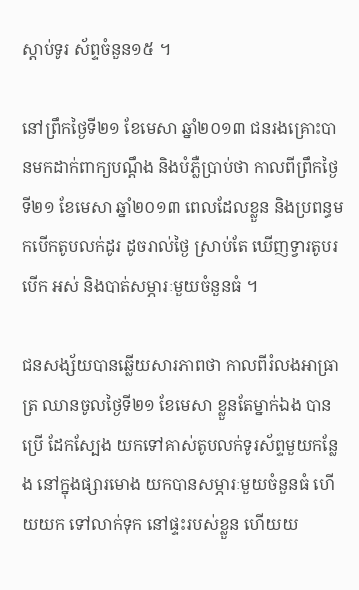ស្តាប់ទូរ ស័ព្ទចំនួន១៥ ។

នៅព្រឹកថ្ងៃទី២១ ខែមេសា ឆ្នាំ២០១៣ ជនរងគ្រោះបានមកដាក់ពាក្យបណ្តឹង និងបំភ្លឺប្រាប់ថា កាលពីព្រឹកថ្ងៃទី២១ ខែមេសា ឆ្នាំ២០១៣ ពេលដែលខ្លួន និងប្រពន្ធមកបើកតូបលក់ដូរ ដូចរាល់ថ្ងៃ ស្រាប់តែ ឃើញទ្វារតូបរបើក អស់ និងបាត់សម្ភារៈមួយចំនួនធំ ។

ជនសង្ស័យបានឆ្លើយសារភាពថា កាលពីរំលងអាធ្រាត្រ ឈានចូលថ្ងៃទី២១ ខែមេសា ខ្លួនតែម្នាក់ឯង បានប្រើ ដែកស្បែង យកទៅគាស់តូបលក់ទូរស័ព្ទមួយកន្លែង នៅក្នុងផ្សារមោង យកបានសម្ភារៈមួយចំនួនធំ ហើយយក ទៅលាក់ទុក នៅផ្ទះរបស់ខ្លួន ហើយយ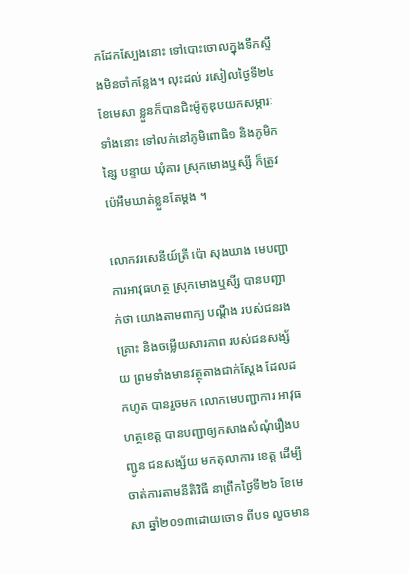កដែកស្បែងនោះ ទៅបោះចោលក្នុងទឹកស្ទឹងមិនចាំកន្លែង។ លុះដល់ រសៀលថ្ងៃទី២៤ ខែមេសា ខ្លួនក៏បានជិះម៉ូតូឌុបយកសម្ភារៈទាំងនោះ ទៅលក់នៅភូមិពោធិ១ និងភូមិកន្សៃ បន្ទាយ ឃុំគារ ស្រុកមោងឬស្សី ក៏ត្រូវប៉េអឹមឃាត់ខ្លួនតែម្តង ។

លោកវរសេនីយ៍ត្រី ប៉ោ សុងឃាង មេបញ្ជាការអាវុធហត្ថ ស្រុកមោងឬសី្ស បានបញ្ជាក់ថា យោងតាមពាក្យ បណ្តឹង របស់ជនរងគ្រោះ និងចម្លើយសារភាព របស់ជនសង្ស័យ ព្រមទាំងមានវត្ថុតាងជាក់ស្តែង ដែលដកហូត បានរួចមក លោកមេបញ្ជាការ អាវុធហត្ថខេត្ត បានបញ្ជាឲ្យកសាងសំណុំរឿងបញ្ជូន ជនសង្ស័យ មកតុលាការ ខេត្ត ដើម្បីចាត់ការតាមនីតិវិធី នាព្រឹកថ្ងៃទី២៦ ខែមេសា ឆ្នាំ២០១៣ដោយចោទ ពីបទ លួចមាន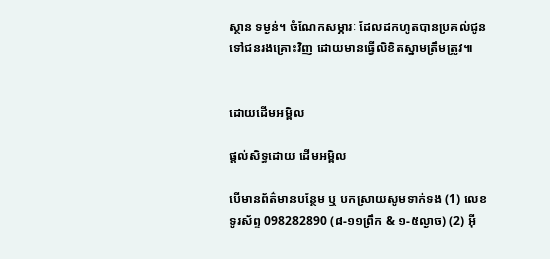ស្ថាន ទម្ងន់។ ចំណែកសម្ភារៈ ដែលដកហូតបានប្រគល់ជូនទៅជនរងគ្រោះវិញ ដោយមានធ្វើលិខិតស្នាមត្រឹមត្រូវ៕


ដោយដើមអម្ពិល

ផ្តល់សិទ្ធដោយ ដើមអម្ពិល

បើមានព័ត៌មានបន្ថែម ឬ បកស្រាយសូមទាក់ទង (1) លេខទូរស័ព្ទ 098282890 (៨-១១ព្រឹក & ១-៥ល្ងាច) (2) អ៊ី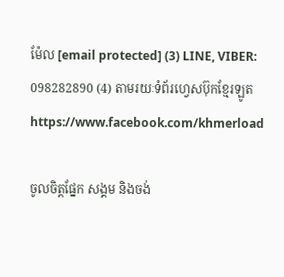ម៉ែល [email protected] (3) LINE, VIBER: 098282890 (4) តាមរយៈទំព័រហ្វេសប៊ុកខ្មែរឡូត https://www.facebook.com/khmerload

ចូលចិត្តផ្នែក សង្គម និងចង់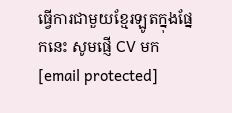ធ្វើការជាមួយខ្មែរឡូតក្នុងផ្នែកនេះ សូមផ្ញើ CV មក [email protected]